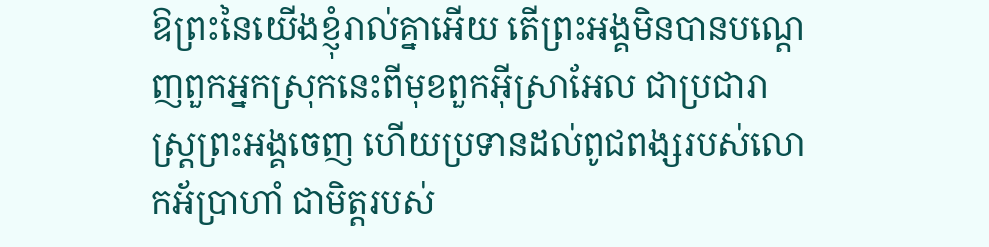ឱព្រះនៃយើងខ្ញុំរាល់គ្នាអើយ តើព្រះអង្គមិនបានបណ្តេញពួកអ្នកស្រុកនេះពីមុខពួកអ៊ីស្រាអែល ជាប្រជារាស្ត្រព្រះអង្គចេញ ហើយប្រទានដល់ពូជពង្សរបស់លោកអ័ប្រាហាំ ជាមិត្តរបស់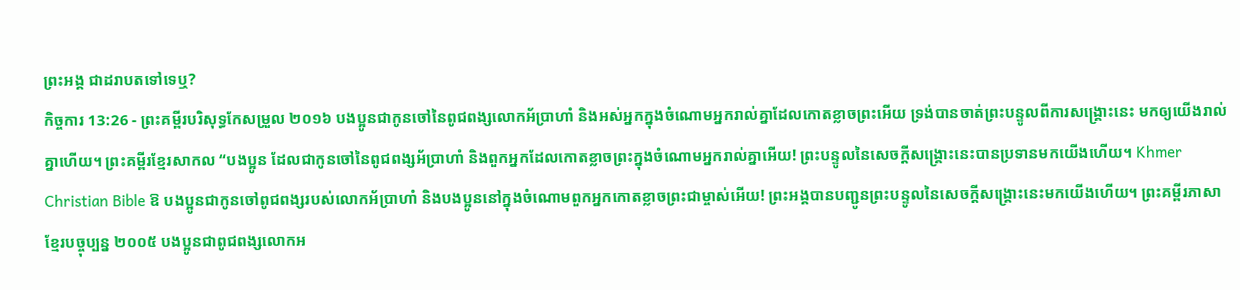ព្រះអង្គ ជាដរាបតទៅទេឬ?
កិច្ចការ 13:26 - ព្រះគម្ពីរបរិសុទ្ធកែសម្រួល ២០១៦ បងប្អូនជាកូនចៅនៃពូជពង្សលោកអ័ប្រាហាំ និងអស់អ្នកក្នុងចំណោមអ្នករាល់គ្នាដែលកោតខ្លាចព្រះអើយ ទ្រង់បានចាត់ព្រះបន្ទូលពីការសង្គ្រោះនេះ មកឲ្យយើងរាល់គ្នាហើយ។ ព្រះគម្ពីរខ្មែរសាកល “បងប្អូន ដែលជាកូនចៅនៃពូជពង្សអ័ប្រាហាំ និងពួកអ្នកដែលកោតខ្លាចព្រះក្នុងចំណោមអ្នករាល់គ្នាអើយ! ព្រះបន្ទូលនៃសេចក្ដីសង្គ្រោះនេះបានប្រទានមកយើងហើយ។ Khmer Christian Bible ឱ បងប្អូនជាកូនចៅពូជពង្សរបស់លោកអ័ប្រាហាំ និងបងប្អូននៅក្នុងចំណោមពួកអ្នកកោតខ្លាចព្រះជាម្ចាស់អើយ! ព្រះអង្គបានបញ្ជូនព្រះបន្ទូលនៃសេចក្ដីសង្គ្រោះនេះមកយើងហើយ។ ព្រះគម្ពីរភាសាខ្មែរបច្ចុប្បន្ន ២០០៥ បងប្អូនជាពូជពង្សលោកអ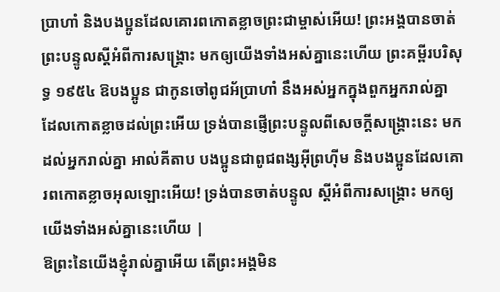ប្រាហាំ និងបងប្អូនដែលគោរពកោតខ្លាចព្រះជាម្ចាស់អើយ! ព្រះអង្គបានចាត់ព្រះបន្ទូលស្ដីអំពីការសង្គ្រោះ មកឲ្យយើងទាំងអស់គ្នានេះហើយ ព្រះគម្ពីរបរិសុទ្ធ ១៩៥៤ ឱបងប្អូន ជាកូនចៅពូជអ័ប្រាហាំ នឹងអស់អ្នកក្នុងពួកអ្នករាល់គ្នា ដែលកោតខ្លាចដល់ព្រះអើយ ទ្រង់បានផ្ញើព្រះបន្ទូលពីសេចក្ដីសង្គ្រោះនេះ មកដល់អ្នករាល់គ្នា អាល់គីតាប បងប្អូនជាពូជពង្សអ៊ីព្រហ៊ីម និងបងប្អូនដែលគោរពកោតខ្លាចអុលឡោះអើយ! ទ្រង់បានចាត់បន្ទូល ស្ដីអំពីការសង្គ្រោះ មកឲ្យយើងទាំងអស់គ្នានេះហើយ |
ឱព្រះនៃយើងខ្ញុំរាល់គ្នាអើយ តើព្រះអង្គមិន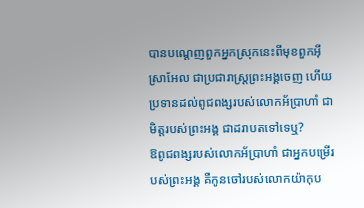បានបណ្តេញពួកអ្នកស្រុកនេះពីមុខពួកអ៊ីស្រាអែល ជាប្រជារាស្ត្រព្រះអង្គចេញ ហើយប្រទានដល់ពូជពង្សរបស់លោកអ័ប្រាហាំ ជាមិត្តរបស់ព្រះអង្គ ជាដរាបតទៅទេឬ?
ឱពូជពង្សរបស់លោកអ័ប្រាហាំ ជាអ្នកបម្រើរបស់ព្រះអង្គ គឺកូនចៅរបស់លោកយ៉ាកុប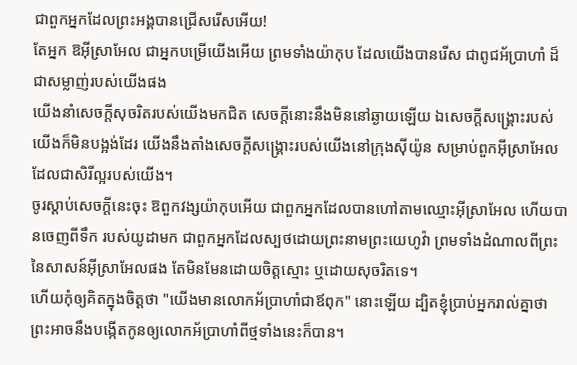ជាពួកអ្នកដែលព្រះអង្គបានជ្រើសរើសអើយ!
តែអ្នក ឱអ៊ីស្រាអែល ជាអ្នកបម្រើយើងអើយ ព្រមទាំងយ៉ាកុប ដែលយើងបានរើស ជាពូជអ័ប្រាហាំ ដ៏ជាសម្លាញ់របស់យើងផង
យើងនាំសេចក្ដីសុចរិតរបស់យើងមកជិត សេចក្ដីនោះនឹងមិននៅឆ្ងាយឡើយ ឯសេចក្ដីសង្គ្រោះរបស់យើងក៏មិនបង្អង់ដែរ យើងនឹងតាំងសេចក្ដីសង្គ្រោះរបស់យើងនៅក្រុងស៊ីយ៉ូន សម្រាប់ពួកអ៊ីស្រាអែល ដែលជាសិរីល្អរបស់យើង។
ចូរស្តាប់សេចក្ដីនេះចុះ ឱពួកវង្សយ៉ាកុបអើយ ជាពួកអ្នកដែលបានហៅតាមឈ្មោះអ៊ីស្រាអែល ហើយបានចេញពីទឹក របស់យូដាមក ជាពួកអ្នកដែលស្បថដោយព្រះនាមព្រះយេហូវ៉ា ព្រមទាំងដំណាលពីព្រះនៃសាសន៍អ៊ីស្រាអែលផង តែមិនមែនដោយចិត្តស្មោះ ឬដោយសុចរិតទេ។
ហើយកុំឲ្យគិតក្នុងចិត្តថា "យើងមានលោកអ័ប្រាហាំជាឪពុក" នោះឡើយ ដ្បិតខ្ញុំប្រាប់អ្នករាល់គ្នាថា ព្រះអាចនឹងបង្កើតកូនឲ្យលោកអ័ប្រាហាំពីថ្មទាំងនេះក៏បាន។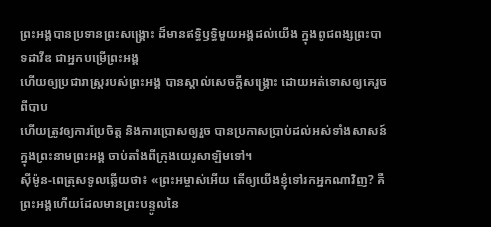ព្រះអង្គបានប្រទានព្រះសង្រ្គោះ ដ៏មានឥទ្ធិឫទ្ធិមួយអង្គដល់យើង ក្នុងពូជពង្សព្រះបាទដាវីឌ ជាអ្នកបម្រើព្រះអង្គ
ហើយឲ្យប្រជារាស្ត្ររបស់ព្រះអង្គ បានស្គាល់សេចក្តីសង្គ្រោះ ដោយអត់ទោសឲ្យគេរួចពីបាប
ហើយត្រូវឲ្យការប្រែចិត្ត និងការប្រោសឲ្យរួច បានប្រកាសប្រាប់ដល់អស់ទាំងសាសន៍ ក្នុងព្រះនាមព្រះអង្គ ចាប់តាំងពីក្រុងយេរូសាឡិមទៅ។
ស៊ីម៉ូន-ពេត្រុសទូលឆ្លើយថា៖ «ព្រះអម្ចាស់អើយ តើឲ្យយើងខ្ញុំទៅរកអ្នកណាវិញ? គឺព្រះអង្គហើយដែលមានព្រះបន្ទូលនៃ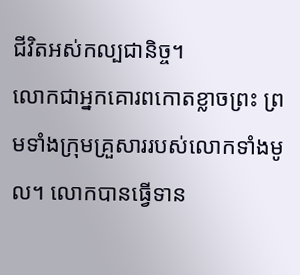ជីវិតអស់កល្បជានិច្ច។
លោកជាអ្នកគោរពកោតខ្លាចព្រះ ព្រមទាំងក្រុមគ្រួសាររបស់លោកទាំងមូល។ លោកបានធ្វើទាន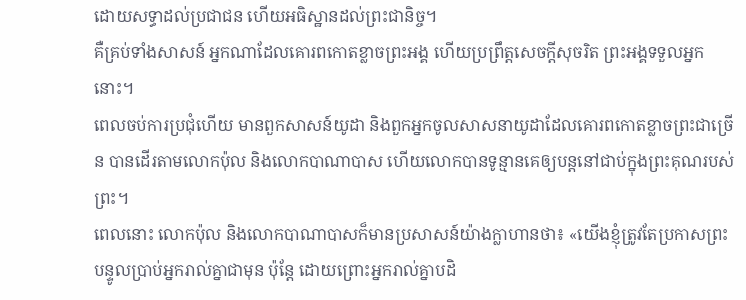ដោយសទ្ធាដល់ប្រជាជន ហើយអធិស្ឋានដល់ព្រះជានិច្ច។
គឺគ្រប់ទាំងសាសន៍ អ្នកណាដែលគោរពកោតខ្លាចព្រះអង្គ ហើយប្រព្រឹត្តសេចក្តីសុចរិត ព្រះអង្គទទួលអ្នកនោះ។
ពេលចប់ការប្រជុំហើយ មានពួកសាសន៍យូដា និងពួកអ្នកចូលសាសនាយូដាដែលគោរពកោតខ្លាចព្រះជាច្រើន បានដើរតាមលោកប៉ុល និងលោកបាណាបាស ហើយលោកបានទូន្មានគេឲ្យបន្តនៅជាប់ក្នុងព្រះគុណរបស់ព្រះ។
ពេលនោះ លោកប៉ុល និងលោកបាណាបាសក៏មានប្រសាសន៍យ៉ាងក្លាហានថា៖ «យើងខ្ញុំត្រូវតែប្រកាសព្រះបន្ទូលប្រាប់អ្នករាល់គ្នាជាមុន ប៉ុន្តែ ដោយព្រោះអ្នករាល់គ្នាបដិ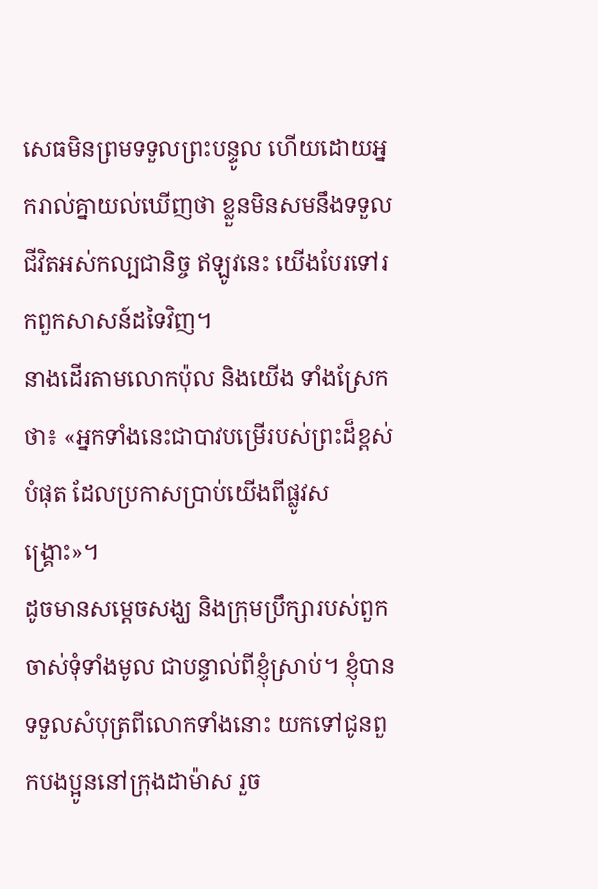សេធមិនព្រមទទួលព្រះបន្ទូល ហើយដោយអ្នករាល់គ្នាយល់ឃើញថា ខ្លួនមិនសមនឹងទទួលជីវិតអស់កល្បជានិច្ច ឥឡូវនេះ យើងបែរទៅរកពួកសាសន៍ដទៃវិញ។
នាងដើរតាមលោកប៉ុល និងយើង ទាំងស្រែកថា៖ «អ្នកទាំងនេះជាបាវបម្រើរបស់ព្រះដ៏ខ្ពស់បំផុត ដែលប្រកាសប្រាប់យើងពីផ្លូវសង្គ្រោះ»។
ដូចមានសម្តេចសង្ឃ និងក្រុមប្រឹក្សារបស់ពួកចាស់ទុំទាំងមូល ជាបន្ទាល់ពីខ្ញុំស្រាប់។ ខ្ញុំបានទទួលសំបុត្រពីលោកទាំងនោះ យកទៅជូនពួកបងប្អូននៅក្រុងដាម៉ាស រួច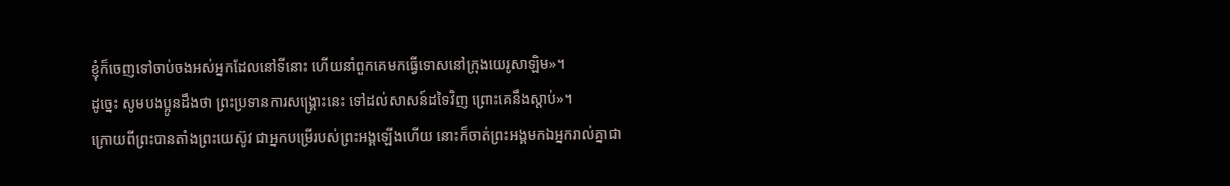ខ្ញុំក៏ចេញទៅចាប់ចងអស់អ្នកដែលនៅទីនោះ ហើយនាំពួកគេមកធ្វើទោសនៅក្រុងយេរូសាឡិម»។
ដូច្នេះ សូមបងប្អូនដឹងថា ព្រះប្រទានការសង្គ្រោះនេះ ទៅដល់សាសន៍ដទៃវិញ ព្រោះគេនឹងស្តាប់»។
ក្រោយពីព្រះបានតាំងព្រះយេស៊ូវ ជាអ្នកបម្រើរបស់ព្រះអង្គឡើងហើយ នោះក៏ចាត់ព្រះអង្គមកឯអ្នករាល់គ្នាជា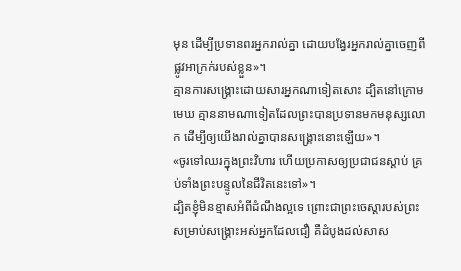មុន ដើម្បីប្រទានពរអ្នករាល់គ្នា ដោយបង្វែរអ្នករាល់គ្នាចេញពីផ្លូវអាក្រក់របស់ខ្លួន»។
គ្មានការសង្គ្រោះដោយសារអ្នកណាទៀតសោះ ដ្បិតនៅក្រោមមេឃ គ្មាននាមណាទៀតដែលព្រះបានប្រទានមកមនុស្សលោក ដើម្បីឲ្យយើងរាល់គ្នាបានសង្គ្រោះនោះឡើយ»។
«ចូរទៅឈរក្នុងព្រះវិហារ ហើយប្រកាសឲ្យប្រជាជនស្ដាប់ គ្រប់ទាំងព្រះបន្ទូលនៃជីវិតនេះទៅ»។
ដ្បិតខ្ញុំមិនខ្មាសអំពីដំណឹងល្អទេ ព្រោះជាព្រះចេស្តារបស់ព្រះ សម្រាប់សង្គ្រោះអស់អ្នកដែលជឿ គឺដំបូងដល់សាស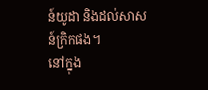ន៍យូដា និងដល់សាសន៍ក្រិកផង។
នៅក្នុង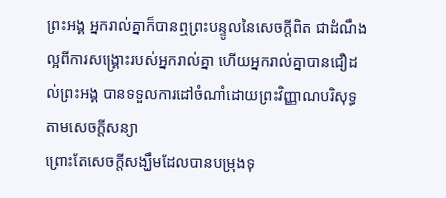ព្រះអង្គ អ្នករាល់គ្នាក៏បានឮព្រះបន្ទូលនៃសេចក្តីពិត ជាដំណឹងល្អពីការសង្គ្រោះរបស់អ្នករាល់គ្នា ហើយអ្នករាល់គ្នាបានជឿដល់ព្រះអង្គ បានទទួលការដៅចំណាំដោយព្រះវិញ្ញាណបរិសុទ្ធ តាមសេចក្តីសន្យា
ព្រោះតែសេចក្តីសង្ឃឹមដែលបានបម្រុងទុ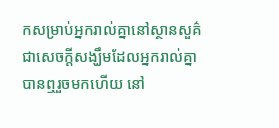កសម្រាប់អ្នករាល់គ្នានៅស្ថានសួគ៌ ជាសេចក្តីសង្ឃឹមដែលអ្នករាល់គ្នាបានឮរួចមកហើយ នៅ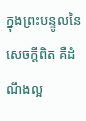ក្នុងព្រះបន្ទូលនៃសេចក្ដីពិត គឺដំណឹងល្អ